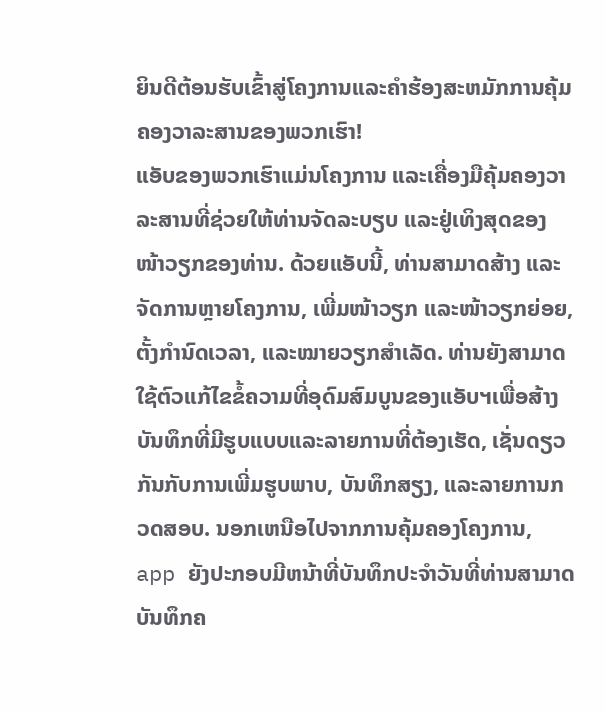ຍິນດີຕ້ອນຮັບເຂົ້າສູ່ໂຄງການແລະຄໍາຮ້ອງສະຫມັກການຄຸ້ມຄອງວາລະສານຂອງພວກເຮົາ!
ແອັບຂອງພວກເຮົາແມ່ນໂຄງການ ແລະເຄື່ອງມືຄຸ້ມຄອງວາລະສານທີ່ຊ່ວຍໃຫ້ທ່ານຈັດລະບຽບ ແລະຢູ່ເທິງສຸດຂອງໜ້າວຽກຂອງທ່ານ. ດ້ວຍແອັບນີ້, ທ່ານສາມາດສ້າງ ແລະຈັດການຫຼາຍໂຄງການ, ເພີ່ມໜ້າວຽກ ແລະໜ້າວຽກຍ່ອຍ, ຕັ້ງກຳນົດເວລາ, ແລະໝາຍວຽກສຳເລັດ. ທ່ານຍັງສາມາດໃຊ້ຕົວແກ້ໄຂຂໍ້ຄວາມທີ່ອຸດົມສົມບູນຂອງແອັບຯເພື່ອສ້າງບັນທຶກທີ່ມີຮູບແບບແລະລາຍການທີ່ຕ້ອງເຮັດ, ເຊັ່ນດຽວກັນກັບການເພີ່ມຮູບພາບ, ບັນທຶກສຽງ, ແລະລາຍການກວດສອບ. ນອກເຫນືອໄປຈາກການຄຸ້ມຄອງໂຄງການ, app ຍັງປະກອບມີຫນ້າທີ່ບັນທຶກປະຈໍາວັນທີ່ທ່ານສາມາດບັນທຶກຄ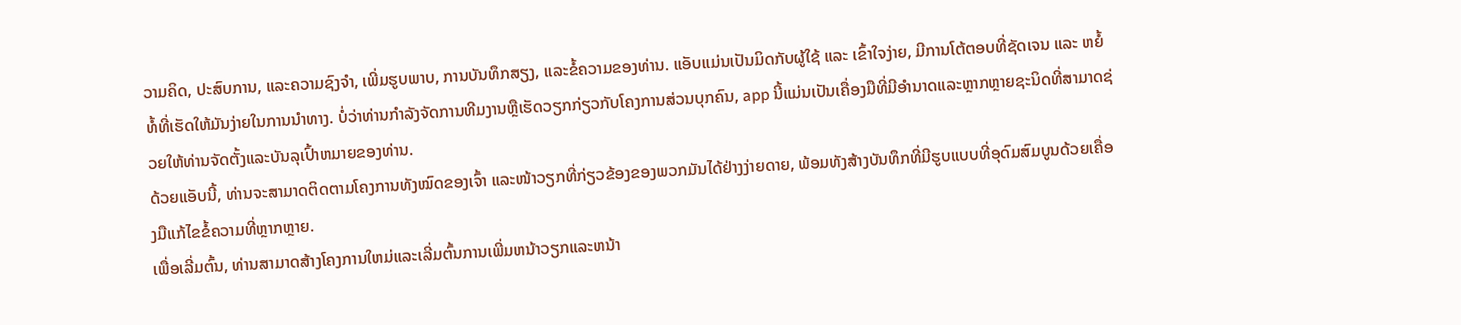ວາມຄິດ, ປະສົບການ, ແລະຄວາມຊົງຈໍາ, ເພີ່ມຮູບພາບ, ການບັນທຶກສຽງ, ແລະຂໍ້ຄວາມຂອງທ່ານ. ແອັບແມ່ນເປັນມິດກັບຜູ້ໃຊ້ ແລະ ເຂົ້າໃຈງ່າຍ, ມີການໂຕ້ຕອບທີ່ຊັດເຈນ ແລະ ຫຍໍ້ທໍ້ທີ່ເຮັດໃຫ້ມັນງ່າຍໃນການນຳທາງ. ບໍ່ວ່າທ່ານກໍາລັງຈັດການທີມງານຫຼືເຮັດວຽກກ່ຽວກັບໂຄງການສ່ວນບຸກຄົນ, app ນີ້ແມ່ນເປັນເຄື່ອງມືທີ່ມີອໍານາດແລະຫຼາກຫຼາຍຊະນິດທີ່ສາມາດຊ່ວຍໃຫ້ທ່ານຈັດຕັ້ງແລະບັນລຸເປົ້າຫມາຍຂອງທ່ານ.
ດ້ວຍແອັບນີ້, ທ່ານຈະສາມາດຕິດຕາມໂຄງການທັງໝົດຂອງເຈົ້າ ແລະໜ້າວຽກທີ່ກ່ຽວຂ້ອງຂອງພວກມັນໄດ້ຢ່າງງ່າຍດາຍ, ພ້ອມທັງສ້າງບັນທຶກທີ່ມີຮູບແບບທີ່ອຸດົມສົມບູນດ້ວຍເຄື່ອງມືແກ້ໄຂຂໍ້ຄວາມທີ່ຫຼາກຫຼາຍ.
ເພື່ອເລີ່ມຕົ້ນ, ທ່ານສາມາດສ້າງໂຄງການໃຫມ່ແລະເລີ່ມຕົ້ນການເພີ່ມຫນ້າວຽກແລະຫນ້າ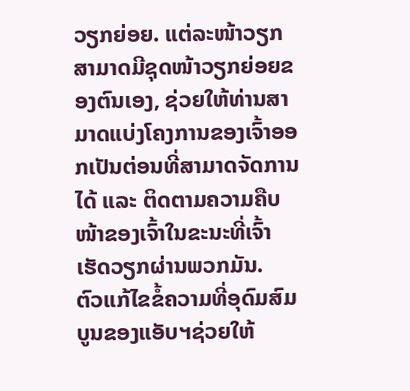ວຽກຍ່ອຍ. ແຕ່ລະໜ້າວຽກສາມາດມີຊຸດໜ້າວຽກຍ່ອຍຂອງຕົນເອງ, ຊ່ວຍໃຫ້ທ່ານສາມາດແບ່ງໂຄງການຂອງເຈົ້າອອກເປັນຕ່ອນທີ່ສາມາດຈັດການໄດ້ ແລະ ຕິດຕາມຄວາມຄືບໜ້າຂອງເຈົ້າໃນຂະນະທີ່ເຈົ້າເຮັດວຽກຜ່ານພວກມັນ.
ຕົວແກ້ໄຂຂໍ້ຄວາມທີ່ອຸດົມສົມບູນຂອງແອັບຯຊ່ວຍໃຫ້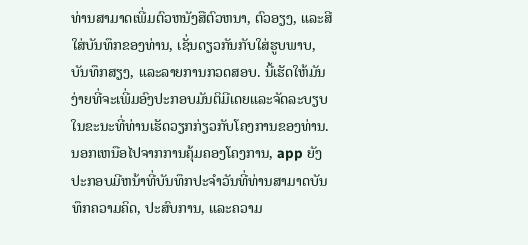ທ່ານສາມາດເພີ່ມຕົວຫນັງສືຕົວຫນາ, ຕົວອຽງ, ແລະສີໃສ່ບັນທຶກຂອງທ່ານ, ເຊັ່ນດຽວກັນກັບໃສ່ຮູບພາບ, ບັນທຶກສຽງ, ແລະລາຍການກວດສອບ. ນີ້ເຮັດໃຫ້ມັນງ່າຍທີ່ຈະເພີ່ມອົງປະກອບມັນຕິມີເດຍແລະຈັດລະບຽບໃນຂະນະທີ່ທ່ານເຮັດວຽກກ່ຽວກັບໂຄງການຂອງທ່ານ.
ນອກເຫນືອໄປຈາກການຄຸ້ມຄອງໂຄງການ, app ຍັງປະກອບມີຫນ້າທີ່ບັນທຶກປະຈໍາວັນທີ່ທ່ານສາມາດບັນທຶກຄວາມຄິດ, ປະສົບການ, ແລະຄວາມ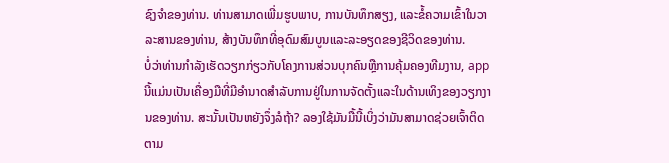ຊົງຈໍາຂອງທ່ານ. ທ່ານສາມາດເພີ່ມຮູບພາບ, ການບັນທຶກສຽງ, ແລະຂໍ້ຄວາມເຂົ້າໃນວາລະສານຂອງທ່ານ, ສ້າງບັນທຶກທີ່ອຸດົມສົມບູນແລະລະອຽດຂອງຊີວິດຂອງທ່ານ.
ບໍ່ວ່າທ່ານກໍາລັງເຮັດວຽກກ່ຽວກັບໂຄງການສ່ວນບຸກຄົນຫຼືການຄຸ້ມຄອງທີມງານ, app ນີ້ແມ່ນເປັນເຄື່ອງມືທີ່ມີອໍານາດສໍາລັບການຢູ່ໃນການຈັດຕັ້ງແລະໃນດ້ານເທິງຂອງວຽກງານຂອງທ່ານ. ສະນັ້ນເປັນຫຍັງຈຶ່ງລໍຖ້າ? ລອງໃຊ້ມັນມື້ນີ້ເບິ່ງວ່າມັນສາມາດຊ່ວຍເຈົ້າຕິດຕາມ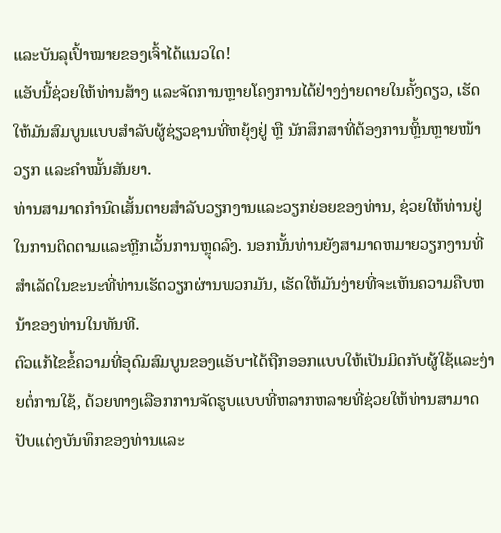ແລະບັນລຸເປົ້າໝາຍຂອງເຈົ້າໄດ້ແນວໃດ!
ແອັບນີ້ຊ່ວຍໃຫ້ທ່ານສ້າງ ແລະຈັດການຫຼາຍໂຄງການໄດ້ຢ່າງງ່າຍດາຍໃນຄັ້ງດຽວ, ເຮັດໃຫ້ມັນສົມບູນແບບສຳລັບຜູ້ຊ່ຽວຊານທີ່ຫຍຸ້ງຢູ່ ຫຼື ນັກສຶກສາທີ່ຕ້ອງການຫຼິ້ນຫຼາຍໜ້າວຽກ ແລະຄຳໝັ້ນສັນຍາ.
ທ່ານສາມາດກໍານົດເສັ້ນຕາຍສໍາລັບວຽກງານແລະວຽກຍ່ອຍຂອງທ່ານ, ຊ່ວຍໃຫ້ທ່ານຢູ່ໃນການຕິດຕາມແລະຫຼີກເວັ້ນການຫຼຸດລົງ. ນອກນັ້ນທ່ານຍັງສາມາດຫມາຍວຽກງານທີ່ສໍາເລັດໃນຂະນະທີ່ທ່ານເຮັດວຽກຜ່ານພວກມັນ, ເຮັດໃຫ້ມັນງ່າຍທີ່ຈະເຫັນຄວາມຄືບຫນ້າຂອງທ່ານໃນທັນທີ.
ຕົວແກ້ໄຂຂໍ້ຄວາມທີ່ອຸດົມສົມບູນຂອງແອັບຯໄດ້ຖືກອອກແບບໃຫ້ເປັນມິດກັບຜູ້ໃຊ້ແລະງ່າຍຕໍ່ການໃຊ້, ດ້ວຍທາງເລືອກການຈັດຮູບແບບທີ່ຫລາກຫລາຍທີ່ຊ່ວຍໃຫ້ທ່ານສາມາດປັບແຕ່ງບັນທຶກຂອງທ່ານແລະ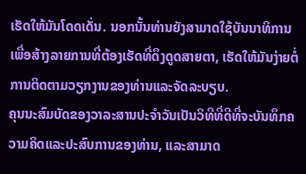ເຮັດໃຫ້ມັນໂດດເດັ່ນ. ນອກນັ້ນທ່ານຍັງສາມາດໃຊ້ບັນນາທິການເພື່ອສ້າງລາຍການທີ່ຕ້ອງເຮັດທີ່ດຶງດູດສາຍຕາ, ເຮັດໃຫ້ມັນງ່າຍຕໍ່ການຕິດຕາມວຽກງານຂອງທ່ານແລະຈັດລະບຽບ.
ຄຸນນະສົມບັດຂອງວາລະສານປະຈໍາວັນເປັນວິທີທີ່ດີທີ່ຈະບັນທຶກຄວາມຄິດແລະປະສົບການຂອງທ່ານ, ແລະສາມາດ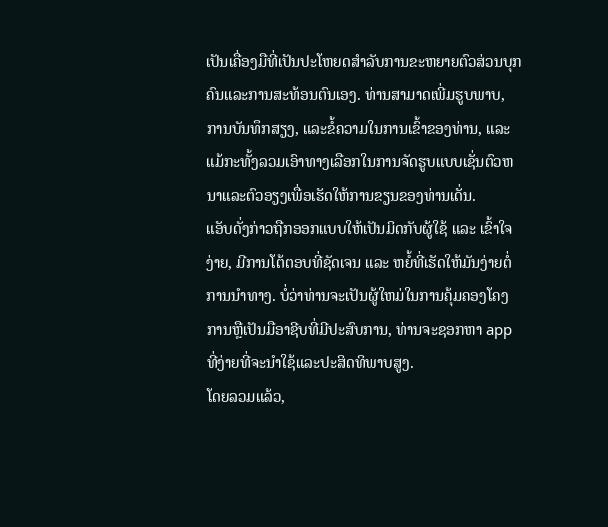ເປັນເຄື່ອງມືທີ່ເປັນປະໂຫຍດສໍາລັບການຂະຫຍາຍຕົວສ່ວນບຸກຄົນແລະການສະທ້ອນຕົນເອງ. ທ່ານສາມາດເພີ່ມຮູບພາບ, ການບັນທຶກສຽງ, ແລະຂໍ້ຄວາມໃນການເຂົ້າຂອງທ່ານ, ແລະແມ້ກະທັ້ງລວມເອົາທາງເລືອກໃນການຈັດຮູບແບບເຊັ່ນຕົວຫນາແລະຕົວອຽງເພື່ອເຮັດໃຫ້ການຂຽນຂອງທ່ານເດັ່ນ.
ແອັບດັ່ງກ່າວຖືກອອກແບບໃຫ້ເປັນມິດກັບຜູ້ໃຊ້ ແລະ ເຂົ້າໃຈງ່າຍ, ມີການໂຕ້ຕອບທີ່ຊັດເຈນ ແລະ ຫຍໍ້ທີ່ເຮັດໃຫ້ມັນງ່າຍຕໍ່ການນຳທາງ. ບໍ່ວ່າທ່ານຈະເປັນຜູ້ໃຫມ່ໃນການຄຸ້ມຄອງໂຄງການຫຼືເປັນມືອາຊີບທີ່ມີປະສົບການ, ທ່ານຈະຊອກຫາ app ທີ່ງ່າຍທີ່ຈະນໍາໃຊ້ແລະປະສິດທິພາບສູງ.
ໂດຍລວມແລ້ວ,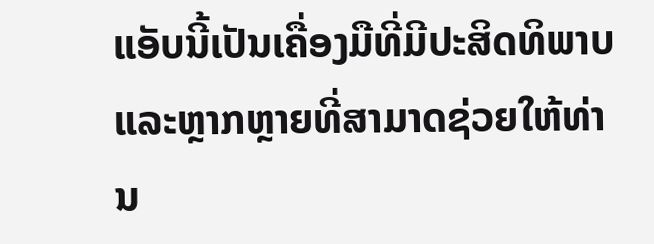ແອັບນີ້ເປັນເຄື່ອງມືທີ່ມີປະສິດທິພາບ ແລະຫຼາກຫຼາຍທີ່ສາມາດຊ່ວຍໃຫ້ທ່ານ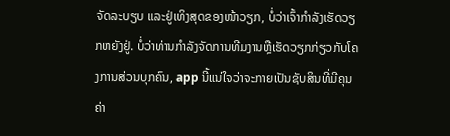ຈັດລະບຽບ ແລະຢູ່ເທິງສຸດຂອງໜ້າວຽກ, ບໍ່ວ່າເຈົ້າກຳລັງເຮັດວຽກຫຍັງຢູ່. ບໍ່ວ່າທ່ານກໍາລັງຈັດການທີມງານຫຼືເຮັດວຽກກ່ຽວກັບໂຄງການສ່ວນບຸກຄົນ, app ນີ້ແນ່ໃຈວ່າຈະກາຍເປັນຊັບສິນທີ່ມີຄຸນຄ່າ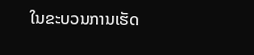ໃນຂະບວນການເຮັດ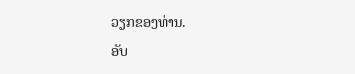ວຽກຂອງທ່ານ.
ອັບ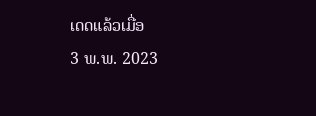ເດດແລ້ວເມື່ອ
3 ພ.ພ. 2023